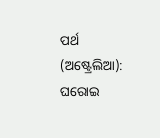ପର୍ଥ (ଅଷ୍ଟ୍ରେଲିଆ): ଘରୋଇ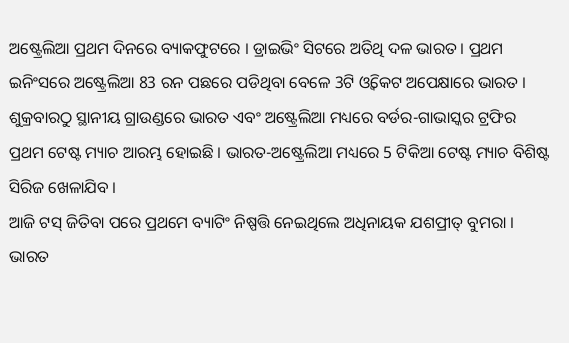ଅଷ୍ଟ୍ରେଲିଆ ପ୍ରଥମ ଦିନରେ ବ୍ୟାକଫୁଟରେ । ଡ୍ରାଇଭିଂ ସିଟରେ ଅତିଥି ଦଳ ଭାରତ । ପ୍ରଥମ ଇନିଂସରେ ଅଷ୍ଟ୍ରେଲିଆ 83 ରନ ପଛରେ ପଡିଥିବା ବେଳେ 3ଟି ଓ୍ବିକେଟ ଅପେକ୍ଷାରେ ଭାରତ । ଶୁକ୍ରବାରଠୁ ସ୍ଥାନୀୟ ଗ୍ରାଉଣ୍ଡରେ ଭାରତ ଏବଂ ଅଷ୍ଟ୍ରେଲିଆ ମଧ୍ୟରେ ବର୍ଡର-ଗାଭାସ୍କର ଟ୍ରଫିର ପ୍ରଥମ ଟେଷ୍ଟ ମ୍ୟାଚ ଆରମ୍ଭ ହୋଇଛି । ଭାରତ-ଅଷ୍ଟ୍ରେଲିଆ ମଧ୍ୟରେ 5 ଟିକିଆ ଟେଷ୍ଟ ମ୍ୟାଚ ବିଶିଷ୍ଟ ସିରିଜ ଖେଳାଯିବ ।
ଆଜି ଟସ୍ ଜିତିବା ପରେ ପ୍ରଥମେ ବ୍ୟାଟିଂ ନିଷ୍ପତ୍ତି ନେଇଥିଲେ ଅଧିନାୟକ ଯଶପ୍ରୀତ୍ ବୁମରା । ଭାରତ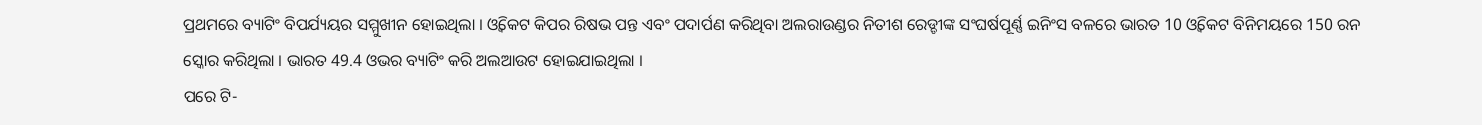ପ୍ରଥମରେ ବ୍ୟାଟିଂ ବିପର୍ଯ୍ୟୟର ସମ୍ମୁଖୀନ ହୋଇଥିଲା । ଓ୍ବିକେଟ କିପର ରିଷଭ ପନ୍ତ ଏବଂ ପଦାର୍ପଣ କରିଥିବା ଅଲରାଉଣ୍ଡର ନିତୀଶ ରେଡ୍ଡୀଙ୍କ ସଂଘର୍ଷପୂର୍ଣ୍ଣ ଇନିଂସ ବଳରେ ଭାରତ 10 ଓ୍ବିକେଟ ବିନିମୟରେ 150 ରନ ସ୍କୋର କରିଥିଲା । ଭାରତ 49.4 ଓଭର ବ୍ୟାଟିଂ କରି ଅଲଆଉଟ ହୋଇଯାଇଥିଲା ।
ପରେ ଟି-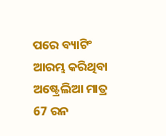ପରେ ବ୍ୟାଟିଂ ଆରମ୍ଭ କରିଥିବା ଅଷ୍ଟ୍ରେଲିଆ ମାତ୍ର 67 ରନ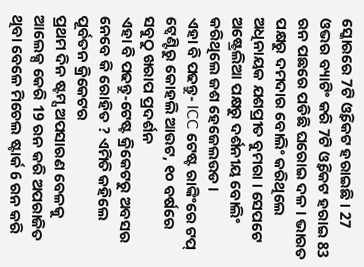ସ୍କୋରରେ 7ଟି ଓ୍ବିକେଟ ହରାଇଛି । 27 ଓଭର ବ୍ୟାଟିଂ କରି 7ଟି ଓ୍ବିକେଟ ହରାଇ 83 ରନ ପଛରେ ପଡିଛି ଘରୋଇ ଦଳ । ଭାରତ ପକ୍ଷରୁ ଦମଦାର ବୋଲିଂ କରିଥିଲେ ଅଧିନାୟକ ଯଶପ୍ରୀତ ବୁମରା । ସେପଟେ ଅଷ୍ଟ୍ରେଲିଆ ପକ୍ଷରୁ ଦର୍ଶନୀୟ ବୋଲିଂ କରିଥିଲେ ଜଶ ହେଜେଲଉଡ ।
ଏହା ବି ପଢନ୍ତୁ- ICC ଟେଷ୍ଟ ରାଙ୍କିଂରେ ଟପ୍ ଟ୍ବେଣ୍ଟିରୁ କୋହଲି ଆଉଟ, ୧୦ ବର୍ଷରେ ସବୁଠୁ ଖରାପ ପ୍ରଦର୍ଶନ
ଏହା ବି ପଢନ୍ତୁ-ଟେଷ୍ଟ କ୍ରିକେଟରୁ ଅବସର ନେବେ କି ରୋହିତ ? ଏମିତି କହିଲେ ପୂର୍ବତନ କ୍ରିକେଟର
ପ୍ରଥମ ଦିନ ଷ୍ଟମ୍ସ ଅପସାରଣ ବେଳକୁ ଆଲେକ୍ସ କେରି 19 ରନ କରି ଅପରାଜିତ ଥିବା ବେଳେ ମିଚେଲ ଷ୍ଟାର୍କ 6 ରନ କରି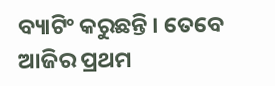ବ୍ୟାଟିଂ କରୁଛନ୍ତି । ତେବେ ଆଜିର ପ୍ରଥମ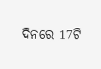ଦିନରେ 17ଟି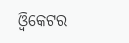ଓ୍ବିକେଟର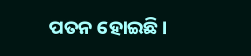ପତନ ହୋଇଛି ।